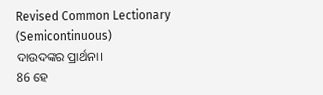Revised Common Lectionary (Semicontinuous)
ଦାଉଦଙ୍କର ପ୍ରାର୍ଥନା।
86 ହେ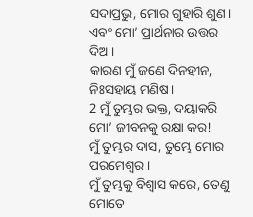ସଦାପ୍ରଭୁ, ମୋର ଗୁହାରି ଶୁଣ।
ଏବଂ ମୋ’ ପ୍ରାର୍ଥନାର ଉତ୍ତର ଦିଅ।
କାରଣ ମୁଁ ଜଣେ ଦିନହୀନ, ନିଃସହାୟ ମଣିଷ।
2 ମୁଁ ତୁମ୍ଭର ଭକ୍ତ, ଦୟାକରି ମୋ’ ଜୀବନକୁ ରକ୍ଷା କର!
ମୁଁ ତୁମ୍ଭର ଦାସ, ତୁମ୍ଭେ ମୋର ପରମେଶ୍ୱର।
ମୁଁ ତୁମ୍ଭକୁ ବିଶ୍ୱାସ କରେ, ତେଣୁ ମୋତେ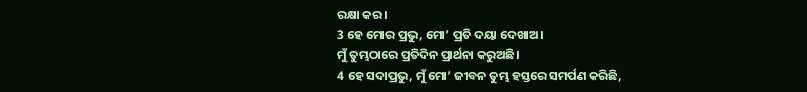ରକ୍ଷା କର।
3 ହେ ମୋର ପ୍ରଭୁ, ମୋ’ ପ୍ରତି ଦୟା ଦେଖାଅ।
ମୁଁ ତୁମ୍ଭଠାରେ ପ୍ରତିଦିନ ପ୍ରାର୍ଥନା କରୁଅଛି।
4 ହେ ସଦାପ୍ରଭୁ, ମୁଁ ମୋ’ ଜୀବନ ତୁମ୍ଭ ହସ୍ତରେ ସମର୍ପଣ କରିଛି,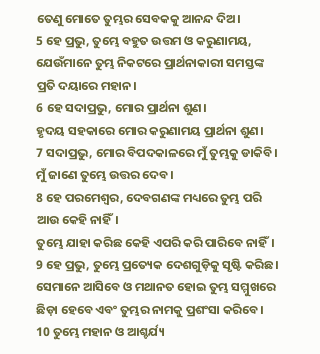ତେଣୁ ମୋତେ ତୁମ୍ଭର ସେବକକୁ ଆନନ୍ଦ ଦିଅ।
5 ହେ ପ୍ରଭୁ, ତୁମ୍ଭେ ବହୁତ ଉତ୍ତମ ଓ କରୁଣାମୟ,
ଯେଉଁମାନେ ତୁମ୍ଭ ନିକଟରେ ପ୍ରାର୍ଥନାକାରୀ ସମସ୍ତଙ୍କ ପ୍ରତି ଦୟାରେ ମହାନ।
6 ହେ ସଦାପ୍ରଭୁ, ମୋର ପ୍ରାର୍ଥନା ଶୁଣ।
ହୃଦୟ ସହକାରେ ମୋର କରୁଣାମୟ ପ୍ରାର୍ଥନା ଶୁଣ।
7 ସଦାପ୍ରଭୁ, ମୋର ବିପଦକାଳରେ ମୁଁ ତୁମ୍ଭକୁ ଡାକିବି।
ମୁଁ ଜାଣେ ତୁମ୍ଭେ ଉତ୍ତର ଦେବ।
8 ହେ ପରମେଶ୍ୱର, ଦେବଗଣଙ୍କ ମଧ୍ୟରେ ତୁମ୍ଭ ପରି ଆଉ କେହି ନାହିଁ।
ତୁମ୍ଭେ ଯାହା କରିଛ କେହି ଏପରି କରି ପାରିବେ ନାହିଁ।
9 ହେ ପ୍ରଭୁ, ତୁମ୍ଭେ ପ୍ରତ୍ୟେକ ଦେଶଗୁଡ଼ିକୁ ସୃଷ୍ଟି କରିଛ।
ସେମାନେ ଆସିବେ ଓ ମଥାନତ ହୋଇ ତୁମ୍ଭ ସମ୍ମୁଖରେ ଛିଡ଼ା ହେବେ ଏବଂ ତୁମ୍ଭର ନାମକୁ ପ୍ରଶଂସା କରିବେ।
10 ତୁମ୍ଭେ ମହାନ ଓ ଆଶ୍ଚର୍ଯ୍ୟ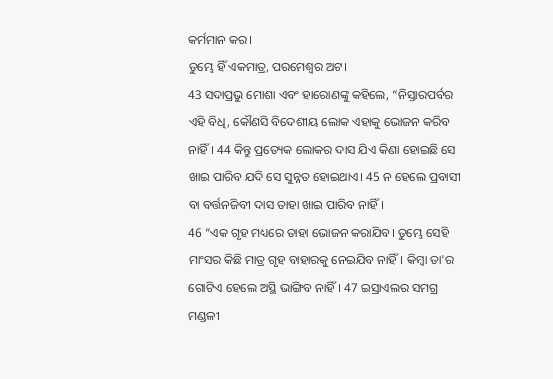କର୍ମମାନ କର।
ତୁମ୍ଭେ ହିଁ ଏକମାତ୍ର, ପରମେଶ୍ୱର ଅଟ।
43 ସଦାପ୍ରଭୁ ମୋଶା ଏବଂ ହାରୋଣଙ୍କୁ କହିଲେ, “ନିସ୍ତାରପର୍ବର ଏହି ବିଧି, କୌଣସି ବିଦେଶୀୟ ଲୋକ ଏହାକୁ ଭୋଜନ କରିବ ନାହିଁ। 44 କିନ୍ତୁ ପ୍ରତ୍ୟେକ ଲୋକର ଦାସ ଯିଏ କିଣା ହୋଇଛି ସେ ଖାଇ ପାରିବ ଯଦି ସେ ସୁନ୍ନତ ହୋଇଥାଏ। 45 ନ ହେଲେ ପ୍ରବାସୀ ବା ବର୍ତ୍ତନଜିବୀ ଦାସ ତାହା ଖାଇ ପାରିବ ନାହିଁ।
46 “ଏକ ଗୃହ ମଧ୍ୟରେ ତାହା ଭୋଜନ କରାଯିବ। ତୁମ୍ଭେ ସେହି ମାଂସର କିଛି ମାତ୍ର ଗୃହ ବାହାରକୁ ନେଇଯିବ ନାହିଁ। କିମ୍ବା ତା'ର ଗୋଟିଏ ହେଲେ ଅସ୍ଥି ଭାଙ୍ଗିବ ନାହିଁ। 47 ଇସ୍ରାଏଲର ସମଗ୍ର ମଣ୍ଡଳୀ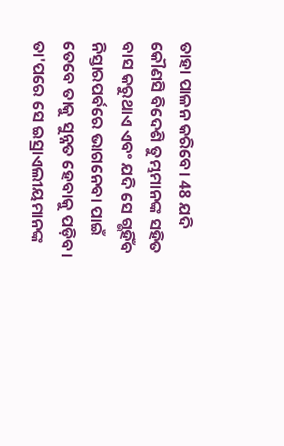ତାହା ପାଳନ କରିବେ। 48 ଯଦି କୌଣସି ବିଦେଶି ତୁମ୍ଭମାନଙ୍କ ସହିତ ବାସ କରୁଥାଏ ଏବଂ ଯଦି ସେ ଗ୍ଭହିଁବ ନିସ୍ତାରପର୍ବରେ ଭାଗନେବା ପାଇଁ ତେବେ ତାକୁ ସୁନ୍ନତ ହେବାକୁ ପଡ଼ିବ। ତା'ପରେ ସେ ଇସ୍ରାଏଲୀୟମାନଙ୍କ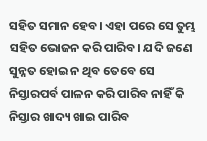ସହିତ ସମାନ ହେବ। ଏହା ପରେ ସେ ତୁମ୍ଭ ସହିତ ଭୋଜନ କରି ପାରିବ। ଯଦି ଜଣେ ସୁନ୍ନତ ହୋଇ ନ ଥିବ ତେବେ ସେ ନିସ୍ତାରପର୍ବ ପାଳନ କରି ପାରିବ ନାହିଁ କି ନିସ୍ତାର ଖାଦ୍ୟ ଖାଇ ପାରିବ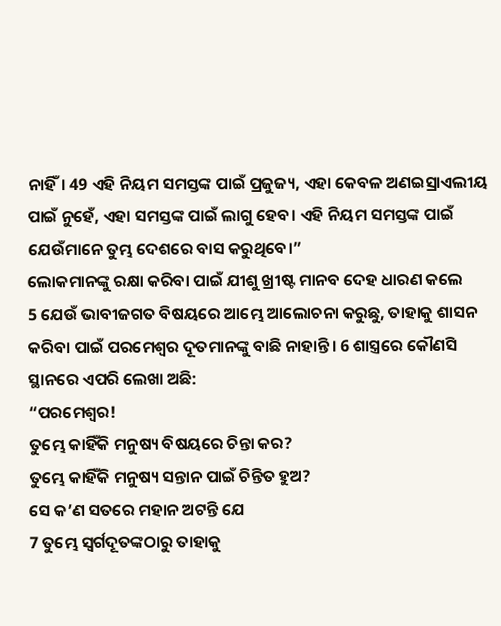ନାହିଁ। 49 ଏହି ନିୟମ ସମସ୍ତଙ୍କ ପାଇଁ ପ୍ରଜୁଜ୍ୟ, ଏହା କେବଳ ଅଣଇସ୍ରାଏଲୀୟ ପାଇଁ ନୁହେଁ, ଏହା ସମସ୍ତଙ୍କ ପାଇଁ ଲାଗୁ ହେବ। ଏହି ନିୟମ ସମସ୍ତଙ୍କ ପାଇଁ ଯେଉଁମାନେ ତୁମ୍ଭ ଦେଶରେ ବାସ କରୁଥିବେ।”
ଲୋକମାନଙ୍କୁ ରକ୍ଷା କରିବା ପାଇଁ ଯୀଶୁ ଖ୍ରୀଷ୍ଟ ମାନବ ଦେହ ଧାରଣ କଲେ
5 ଯେଉଁ ଭାବୀଜଗତ ବିଷୟରେ ଆମ୍ଭେ ଆଲୋଚନା କରୁଛୁ, ତାହାକୁ ଶାସନ କରିବା ପାଇଁ ପରମେଶ୍ୱର ଦୂତମାନଙ୍କୁ ବାଛି ନାହାନ୍ତି। 6 ଶାସ୍ତ୍ରରେ କୌଣସି ସ୍ଥାନରେ ଏପରି ଲେଖା ଅଛି:
“ପରମେଶ୍ୱର!
ତୁମ୍ଭେ କାହିଁକି ମନୁଷ୍ୟ ବିଷୟରେ ଚିନ୍ତା କର?
ତୁମ୍ଭେ କାହିଁକି ମନୁଷ୍ୟ ସନ୍ତାନ ପାଇଁ ଚିନ୍ତିତ ହୁଅ?
ସେ କ’ଣ ସତରେ ମହାନ ଅଟନ୍ତି ଯେ
7 ତୁମ୍ଭେ ସ୍ୱର୍ଗଦୂତଙ୍କଠାରୁ ତାହାକୁ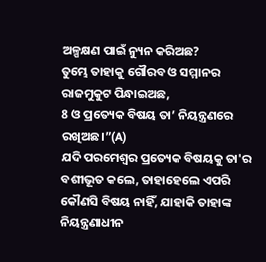ଅଳ୍ପକ୍ଷଣ ପାଇଁ ନ୍ୟୁନ କରିଅଛ?
ତୁମ୍ଭେ ତାହାକୁ ଗୌରବ ଓ ସମ୍ମାନର ରାଜମୁକୁଟ ପିନ୍ଧାଇଅଛ,
8 ଓ ପ୍ରତ୍ୟେକ ବିଷୟ ତା’ ନିୟନ୍ତ୍ରଣରେ ରଖିଅଛ।”(A)
ଯଦି ପରମେଶ୍ୱର ପ୍ରତ୍ୟେକ ବିଷୟକୁ ତା'ର ବଶୀଭୂତ କଲେ, ତାହାହେଲେ ଏପରି କୌଣସି ବିଷୟ ନାହିଁ, ଯାହାକି ତାହାଙ୍କ ନିୟନ୍ତ୍ରଣାଧୀନ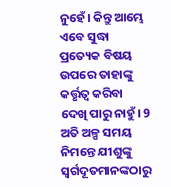ନୁହେଁ। କିନ୍ତୁ ଆମ୍ଭେ ଏବେ ସୁଦ୍ଧା ପ୍ରତ୍ୟେକ ବିଷୟ ଉପରେ ତାହାଙ୍କୁ କର୍ତ୍ତୃତ୍ୱ କରିବା ଦେଖି ପାରୁ ନାହୁଁ। 9 ଅତି ଅଳ୍ପ ସମୟ ନିମନ୍ତେ ଯୀଶୁଙ୍କୁ ସ୍ୱର୍ଗଦୂତମାନଙ୍କଠାରୁ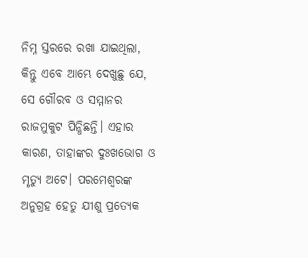ନିମ୍ନ ସ୍ତରରେ ରଖା ଯାଇଥିଲା, କିନ୍ତୁ ଏବେ ଆମ୍ଭେ ଦେଖୁଛୁ ଯେ, ସେ ଗୌରବ ଓ ସମ୍ମାନର ରାଜମୁକୁଟ ପିନ୍ଧିଛନ୍ତି। ଏହାର କାରଣ, ତାହାଙ୍କର ଦୁଃଖଭୋଗ ଓ ମୃତ୍ୟୁ ଅଟେ। ପରମେଶ୍ୱରଙ୍କ ଅନୁଗ୍ରହ ହେତୁ ଯୀଶୁ ପ୍ରତ୍ୟେକ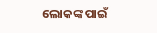ଲୋକଙ୍କ ପାଇଁ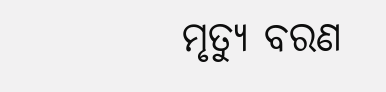ମୃତ୍ୟୁ ବରଣ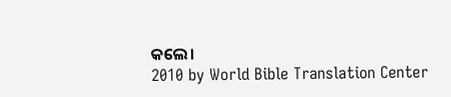କଲେ।
2010 by World Bible Translation Center